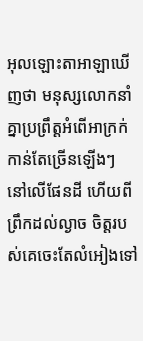អុលឡោះតាអាឡាឃើញថា មនុស្សលោកនាំគ្នាប្រព្រឹត្តអំពើអាក្រក់កាន់តែច្រើនឡើងៗ នៅលើផែនដី ហើយពីព្រឹកដល់ល្ងាច ចិត្តរបស់គេចេះតែលំអៀងទៅ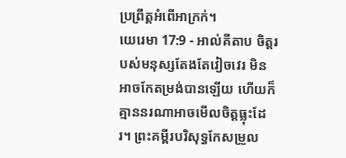ប្រព្រឹត្តអំពើអាក្រក់។
យេរេមា 17:9 - អាល់គីតាប ចិត្តរបស់មនុស្សតែងតែវៀចវេរ មិនអាចកែតម្រង់បានឡើយ ហើយក៏គ្មាននរណាអាចមើលចិត្តធ្លុះដែរ។ ព្រះគម្ពីរបរិសុទ្ធកែសម្រួល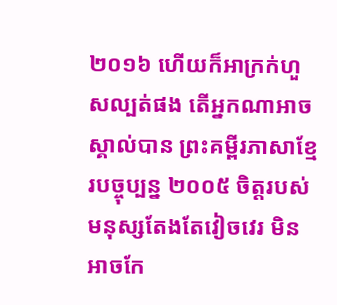២០១៦ ហើយក៏អាក្រក់ហួសល្បត់ផង តើអ្នកណាអាចស្គាល់បាន ព្រះគម្ពីរភាសាខ្មែរបច្ចុប្បន្ន ២០០៥ ចិត្តរបស់មនុស្សតែងតែវៀចវេរ មិនអាចកែ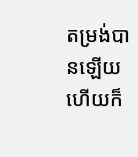តម្រង់បានឡើយ ហើយក៏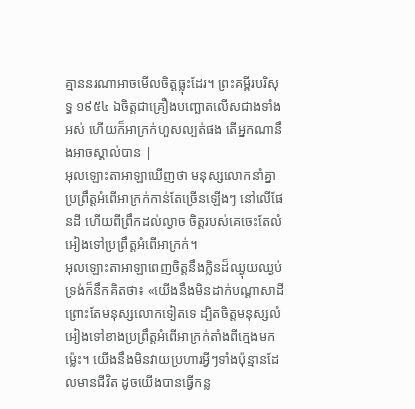គ្មាននរណាអាចមើលចិត្តធ្លុះដែរ។ ព្រះគម្ពីរបរិសុទ្ធ ១៩៥៤ ឯចិត្តជាគ្រឿងបញ្ឆោតលើសជាងទាំងអស់ ហើយក៏អាក្រក់ហួសល្បត់ផង តើអ្នកណានឹងអាចស្គាល់បាន |
អុលឡោះតាអាឡាឃើញថា មនុស្សលោកនាំគ្នាប្រព្រឹត្តអំពើអាក្រក់កាន់តែច្រើនឡើងៗ នៅលើផែនដី ហើយពីព្រឹកដល់ល្ងាច ចិត្តរបស់គេចេះតែលំអៀងទៅប្រព្រឹត្តអំពើអាក្រក់។
អុលឡោះតាអាឡាពេញចិត្តនឹងក្លិនដ៏ឈ្ងុយឈ្ងប់ ទ្រង់ក៏នឹកគិតថា៖ «យើងនឹងមិនដាក់បណ្តាសាដី ព្រោះតែមនុស្សលោកទៀតទេ ដ្បិតចិត្តមនុស្សលំអៀងទៅខាងប្រព្រឹត្តអំពើអាក្រក់តាំងពីក្មេងមកម៉្លេះ។ យើងនឹងមិនវាយប្រហារអ្វីៗទាំងប៉ុន្មានដែលមានជីវិត ដូចយើងបានធ្វើកន្ល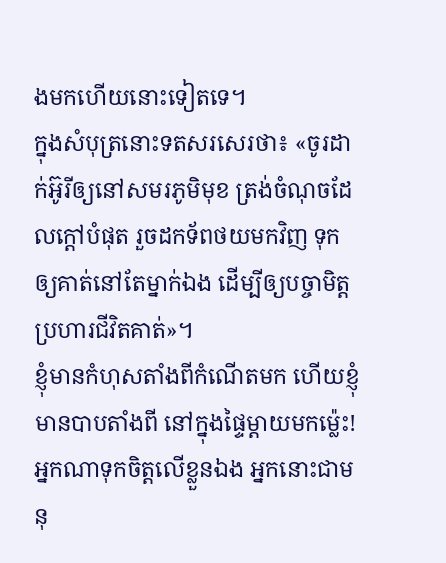ងមកហើយនោះទៀតទេ។
ក្នុងសំបុត្រនោះទតសរសេរថា៖ «ចូរដាក់អ៊ូរីឲ្យនៅសមរភូមិមុខ ត្រង់ចំណុចដែលក្តៅបំផុត រួចដកទ័ពថយមកវិញ ទុកឲ្យគាត់នៅតែម្នាក់ឯង ដើម្បីឲ្យបច្ចាមិត្តប្រហារជីវិតគាត់»។
ខ្ញុំមានកំហុសតាំងពីកំណើតមក ហើយខ្ញុំមានបាបតាំងពី នៅក្នុងផ្ទៃម្ដាយមកម៉្លេះ!
អ្នកណាទុកចិត្តលើខ្លួនឯង អ្នកនោះជាមនុ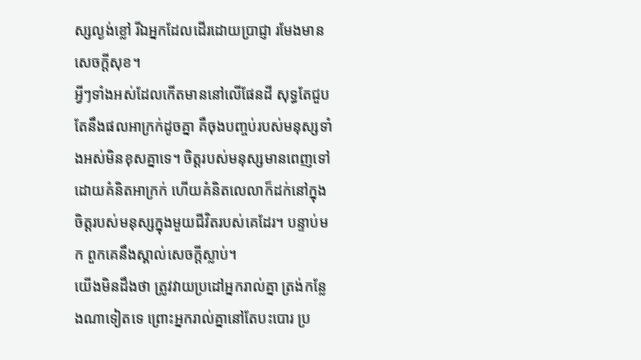ស្សល្ងង់ខ្លៅ រីឯអ្នកដែលដើរដោយប្រាជ្ញា រមែងមានសេចក្ដីសុខ។
អ្វីៗទាំងអស់ដែលកើតមាននៅលើផែនដី សុទ្ធតែជួបតែនឹងផលអាក្រក់ដូចគ្នា គឺចុងបញ្ចប់របស់មនុស្សទាំងអស់មិនខុសគ្នាទេ។ ចិត្តរបស់មនុស្សមានពេញទៅដោយគំនិតអាក្រក់ ហើយគំនិតលេលាក៏ដក់នៅក្នុងចិត្តរបស់មនុស្សក្នុងមួយជីវិតរបស់គេដែរ។ បន្ទាប់មក ពួកគេនឹងស្គាល់សេចក្ដីស្លាប់។
យើងមិនដឹងថា ត្រូវវាយប្រដៅអ្នករាល់គ្នា ត្រង់កន្លែងណាទៀតទេ ព្រោះអ្នករាល់គ្នានៅតែបះបោរ ប្រ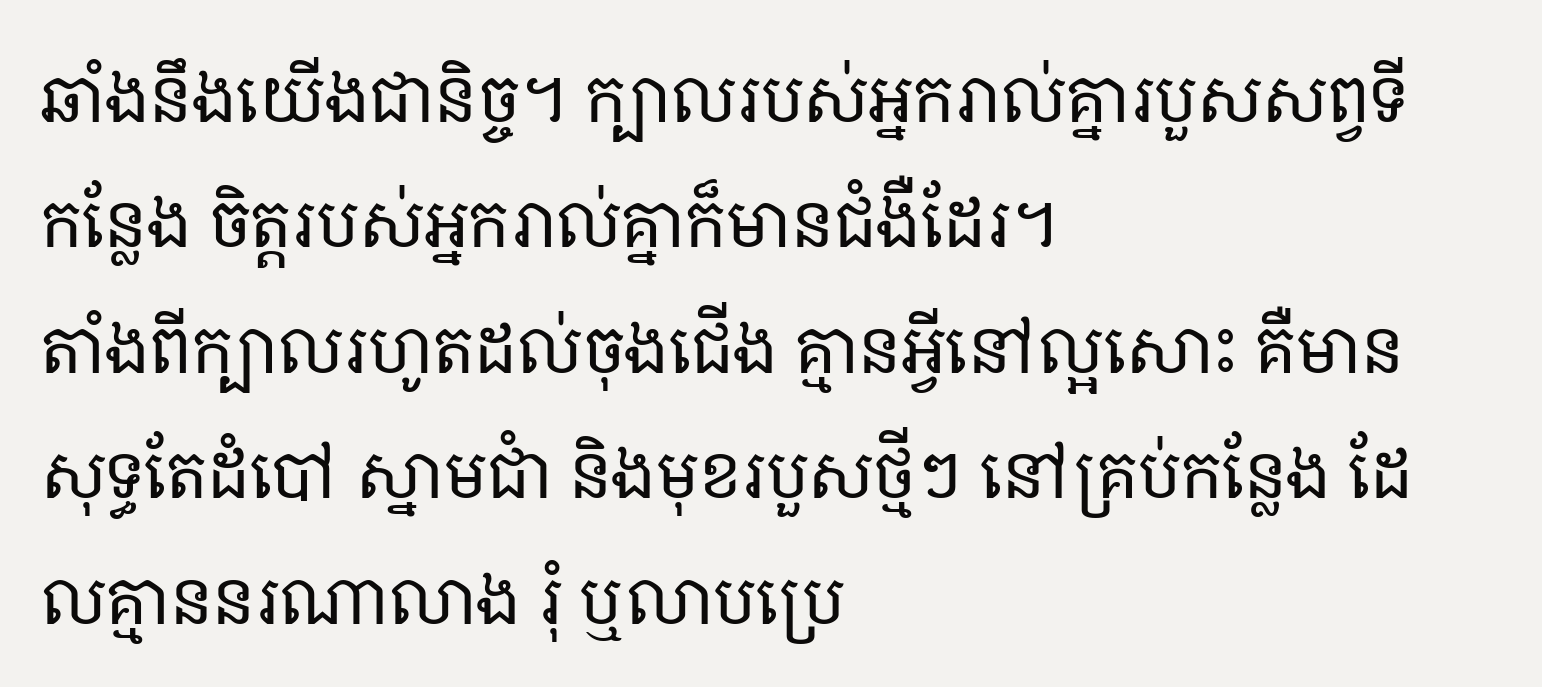ឆាំងនឹងយើងជានិច្ច។ ក្បាលរបស់អ្នករាល់គ្នារបួសសព្វទីកន្លែង ចិត្តរបស់អ្នករាល់គ្នាក៏មានជំងឺដែរ។
តាំងពីក្បាលរហូតដល់ចុងជើង គ្មានអ្វីនៅល្អសោះ គឺមានសុទ្ធតែដំបៅ ស្នាមជាំ និងមុខរបួសថ្មីៗ នៅគ្រប់កន្លែង ដែលគ្មាននរណាលាង រុំ ឬលាបប្រេ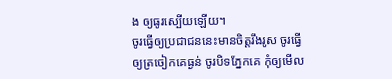ង ឲ្យធូរស្បើយឡើយ។
ចូរធ្វើឲ្យប្រជាជននេះមានចិត្តរឹងរូស ចូរធ្វើឲ្យត្រចៀកគេធ្ងន់ ចូរបិទភ្នែកគេ កុំឲ្យមើល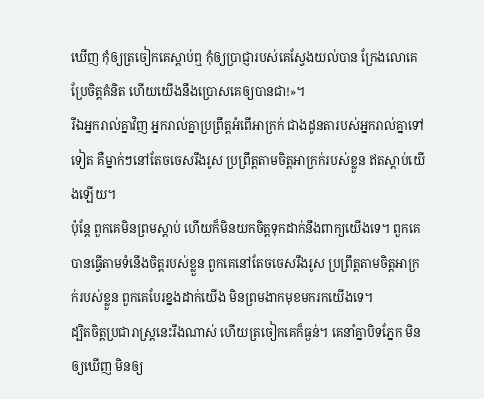ឃើញ កុំឲ្យត្រចៀកគេស្ដាប់ឮ កុំឲ្យប្រាជ្ញារបស់គេស្វែងយល់បាន ក្រែងលោគេប្រែចិត្តគំនិត ហើយយើងនឹងប្រោសគេឲ្យបានជា!»។
រីឯអ្នករាល់គ្នាវិញ អ្នករាល់គ្នាប្រព្រឹត្តអំពើអាក្រក់ ជាងដូនតារបស់អ្នករាល់គ្នាទៅទៀត គឺម្នាក់ៗនៅតែចចេសរឹងរូស ប្រព្រឹត្តតាមចិត្តអាក្រក់របស់ខ្លួន ឥតស្ដាប់យើងឡើយ។
ប៉ុន្តែ ពួកគេមិនព្រមស្ដាប់ ហើយក៏មិនយកចិត្តទុកដាក់នឹងពាក្យយើងទេ។ ពួកគេបានធ្វើតាមទំនើងចិត្តរបស់ខ្លួន ពួកគេនៅតែចចេសរឹងរូស ប្រព្រឹត្តតាមចិត្តអាក្រក់របស់ខ្លួន ពួកគេបែរខ្នងដាក់យើង មិនព្រមងាកមុខមករកយើងទេ។
ដ្បិតចិត្ដប្រជារាស្ដ្រនេះរឹងណាស់ ហើយត្រចៀកគេក៏ធ្ងន់។ គេនាំគ្នាបិទភ្នែក មិនឲ្យឃើញ មិនឲ្យ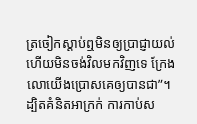ត្រចៀកស្ដាប់ឮមិនឲ្យប្រាជ្ញាយល់ ហើយមិនចង់វិលមកវិញទេ ក្រែងលោយើងប្រោសគេឲ្យបានជា”។
ដ្បិតគំនិតអាក្រក់ ការកាប់ស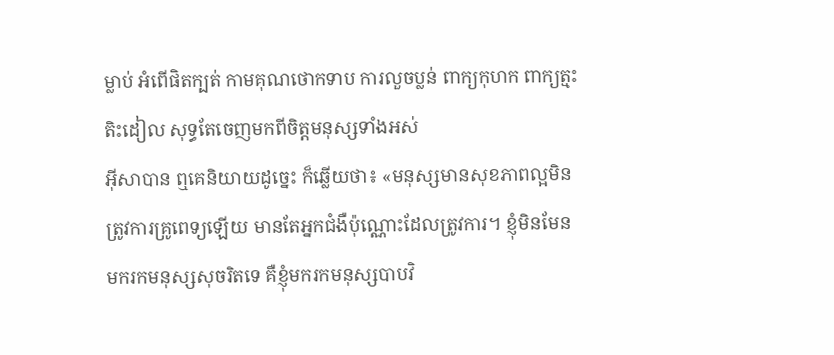ម្លាប់ អំពើផិតក្បត់ កាមគុណថោកទាប ការលួចប្លន់ ពាក្យកុហក ពាក្យត្មះតិះដៀល សុទ្ធតែចេញមកពីចិត្ដមនុស្សទាំងអស់
អ៊ីសាបាន ឮគេនិយាយដូច្នេះ ក៏ឆ្លើយថា៖ «មនុស្សមានសុខភាពល្អមិនត្រូវការគ្រូពេទ្យឡើយ មានតែអ្នកជំងឺប៉ុណ្ណោះដែលត្រូវការ។ ខ្ញុំមិនមែនមករកមនុស្សសុចរិតទេ គឺខ្ញុំមករកមនុស្សបាបវិ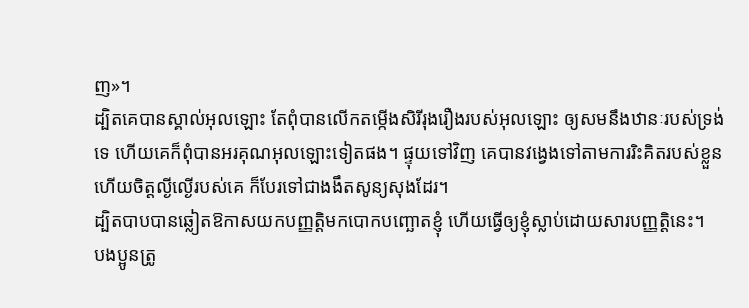ញ»។
ដ្បិតគេបានស្គាល់អុលឡោះ តែពុំបានលើកតម្កើងសិរីរុងរឿងរបស់អុលឡោះ ឲ្យសមនឹងឋានៈរបស់ទ្រង់ទេ ហើយគេក៏ពុំបានអរគុណអុលឡោះទៀតផង។ ផ្ទុយទៅវិញ គេបានវង្វេងទៅតាមការរិះគិតរបស់ខ្លួន ហើយចិត្ដល្ងីល្ងើរបស់គេ ក៏បែរទៅជាងងឹតសូន្យសុងដែរ។
ដ្បិតបាបបានឆ្លៀតឱកាសយកបញ្ញត្ដិមកបោកបញ្ឆោតខ្ញុំ ហើយធ្វើឲ្យខ្ញុំស្លាប់ដោយសារបញ្ញត្ដិនេះ។
បងប្អូនត្រូ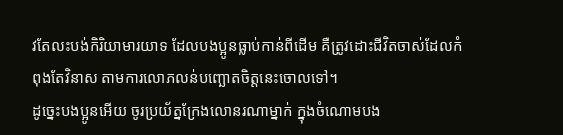វតែលះបង់កិរិយាមារយាទ ដែលបងប្អូនធ្លាប់កាន់ពីដើម គឺត្រូវដោះជីវិតចាស់ដែលកំពុងតែវិនាស តាមការលោភលន់បញ្ឆោតចិត្ដនេះចោលទៅ។
ដូច្នេះបងប្អូនអើយ ចូរប្រយ័ត្នក្រែងលោនរណាម្នាក់ ក្នុងចំណោមបង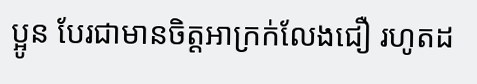ប្អូន បែរជាមានចិត្ដអាក្រក់លែងជឿ រហូតដ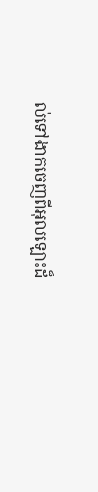ល់ទៅងាកចេញពីអុលឡោះដ៏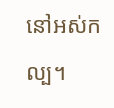នៅអស់កល្ប។